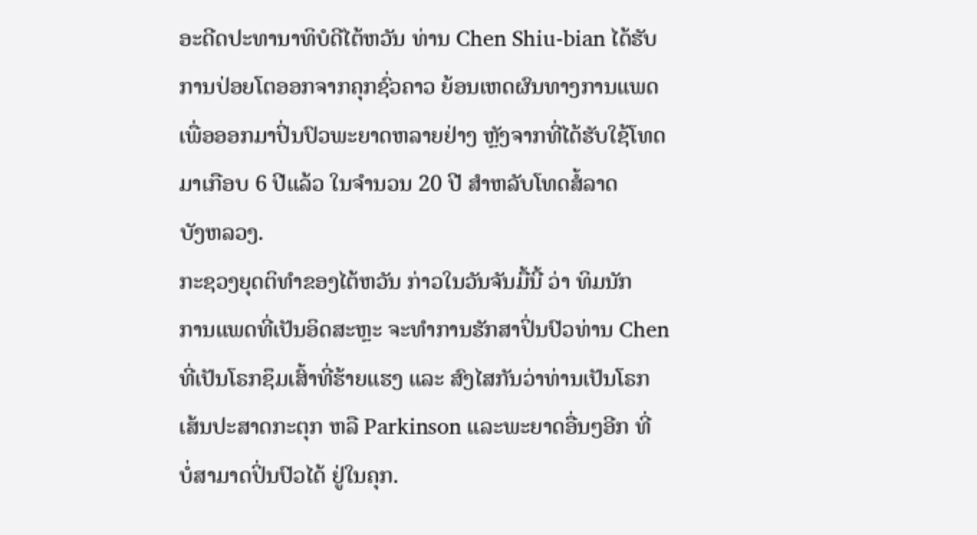ອະດີດປະທານາທິບໍດີໄຕ້ຫວັນ ທ່ານ Chen Shiu-bian ໄດ້ຮັບ
ການປ່ອຍໂຕອອກຈາກຄຸກຊົ່ວຄາວ ຍ້ອນເຫດຜົນທາງການແພດ
ເພື່ອອອກມາປິ່ນປົວພະຍາດຫລາຍຢ່າງ ຫຼັງຈາກທີ່ໄດ້ຮັບໃຊ້ໂທດ
ມາເກືອບ 6 ປີແລ້ວ ໃນຈຳນວນ 20 ປີ ສຳຫລັບໂທດສໍ້ລາດ
ບັງຫລວງ.
ກະຊວງຍຸດຕິທຳຂອງໄຕ້ຫວັນ ກ່າວໃນວັນຈັນມື້ນີ້ ວ່າ ທິມນັກ
ການແພດທີ່ເປັນອິດສະຫຼະ ຈະທຳການຮັກສາປິ່ນປົວທ່ານ Chen
ທີ່ເປັນໂຣກຊຶມເສົ້າທີ່ຮ້າຍແຮງ ແລະ ສົງໄສກັນວ່າທ່ານເປັນໂຣກ
ເສ້ນປະສາດກະຕຸກ ຫລື Parkinson ແລະພະຍາດອື່ນໆອີກ ທີ່
ບໍ່ສາມາດປິ່ນປົວໄດ້ ຢູ່ໃນຄຸກ.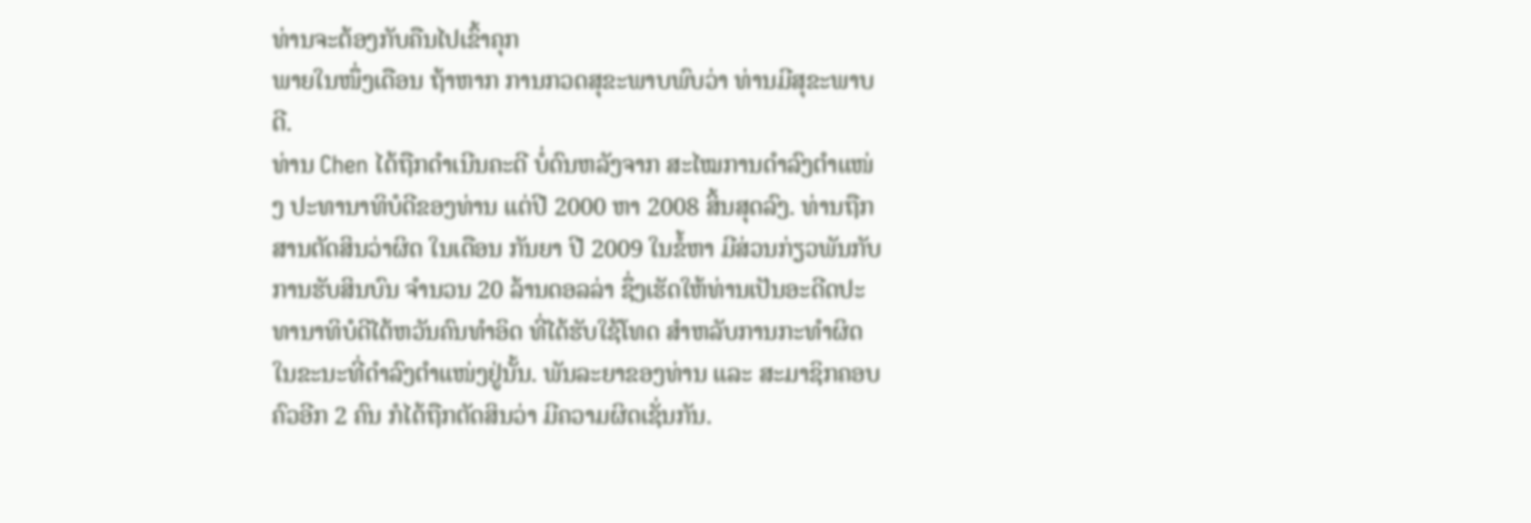ທ່ານຈະຕ້ອງກັບຄືນໄປເຂົ້າຄຸກ
ພາຍໃນໜຶ່ງເດືອນ ຖ້າຫາກ ການກວດສຸຂະພາບພົບວ່າ ທ່ານມີສຸຂະພາບດີ.
ທ່ານ Chen ໄດ້ຖືກດຳເນີນຄະດີ ບໍ່ດົນຫລັງຈາກ ສະໄໝການດຳລົງຕຳແໜ່ງ ປະທານາທິບໍດີຂອງທ່ານ ແຕ່ປີ 2000 ຫາ 2008 ສິ້ນສຸດລົງ. ທ່ານຖືກສານຕັດສິນວ່າຜິດ ໃນເດືອນ ກັນຍາ ປີ 2009 ໃນຂໍ້ຫາ ມີສ່ວນກ່ຽວພັນກັບການຮັບສິນບົນ ຈຳນວນ 20 ລ້ານດອລລ່າ ຊຶ່ງເຮັດໃຫ້ທ່ານເປັນອະດີດປະທານາທິບໍດີໄຕ້ຫວັນຄົນທຳອິດ ທີ່ໄດ້ຮັບໃຊ້ໂທດ ສຳຫລັບການກະທຳຜິດໃນຂະນະທີ່ດຳລົງຕຳແໜ່ງຢູ່ນັ້ນ. ພັນລະຍາຂອງທ່ານ ແລະ ສະມາຊິກຄອບຄົວອີກ 2 ຄົນ ກໍໄດ້ຖືກຕັດສິນວ່າ ມີຄວາມຜິດເຊັ່ນກັນ.